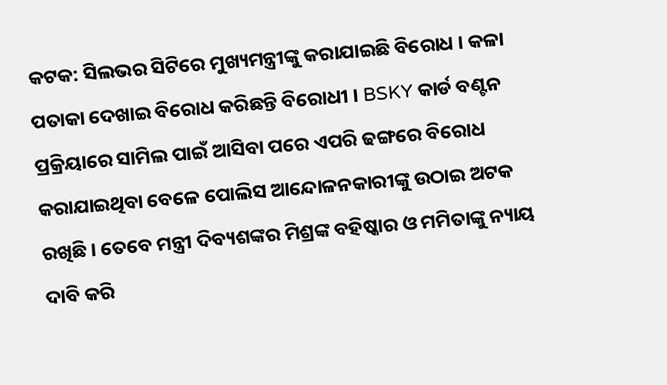କଟକ: ସିଲଭର ସିଟିରେ ମୁଖ୍ୟମନ୍ତ୍ରୀଙ୍କୁ କରାଯାଇଛି ବିରୋଧ । କଳା ପତାକା ଦେଖାଇ ବିରୋଧ କରିଛନ୍ତି ବିରୋଧୀ । BSKY କାର୍ଡ ବଣ୍ଟନ ପ୍ରକ୍ରିୟାରେ ସାମିଲ ପାଇଁ ଆସିବା ପରେ ଏପରି ଢଙ୍ଗରେ ବିରୋଧ କରାଯାଇଥିବା ବେଳେ ପୋଲିସ ଆନ୍ଦୋଳନକାରୀଙ୍କୁ ଉଠାଇ ଅଟକ ରଖିଛି । ତେବେ ମନ୍ତ୍ରୀ ଦିବ୍ୟଶଙ୍କର ମିଶ୍ରଙ୍କ ବହିଷ୍କାର ଓ ମମିତାଙ୍କୁ ନ୍ୟାୟ ଦାବି କରି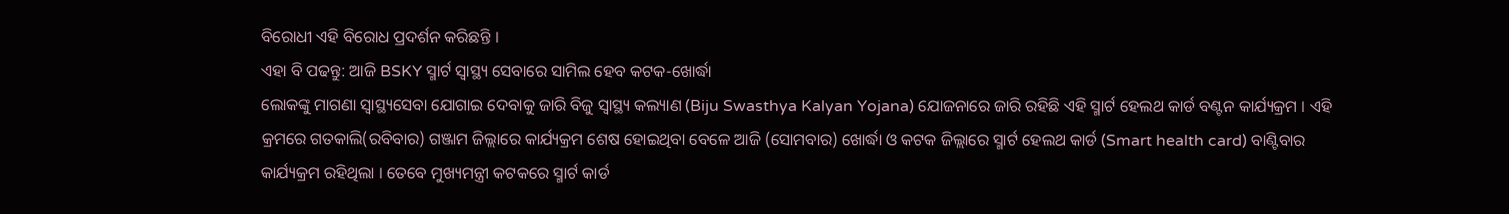ବିରୋଧୀ ଏହି ବିରୋଧ ପ୍ରଦର୍ଶନ କରିଛନ୍ତି ।
ଏହା ବି ପଢନ୍ତୁ: ଆଜି BSKY ସ୍ମାର୍ଟ ସ୍ବାସ୍ଥ୍ୟ ସେବାରେ ସାମିଲ ହେବ କଟକ-ଖୋର୍ଦ୍ଧା
ଲୋକଙ୍କୁ ମାଗଣା ସ୍ବାସ୍ଥ୍ୟସେବା ଯୋଗାଇ ଦେବାକୁ ଜାରି ବିଜୁ ସ୍ବାସ୍ଥ୍ୟ କଲ୍ୟାଣ (Biju Swasthya Kalyan Yojana) ଯୋଜନାରେ ଜାରି ରହିଛି ଏହି ସ୍ମାର୍ଟ ହେଲଥ କାର୍ଡ ବଣ୍ଟନ କାର୍ଯ୍ୟକ୍ରମ । ଏହି କ୍ରମରେ ଗତକାଲି(ରବିବାର) ଗଞ୍ଜାମ ଜିଲ୍ଲାରେ କାର୍ଯ୍ୟକ୍ରମ ଶେଷ ହୋଇଥିବା ବେଳେ ଆଜି (ସୋମବାର) ଖୋର୍ଦ୍ଧା ଓ କଟକ ଜିଲ୍ଲାରେ ସ୍ମାର୍ଟ ହେଲଥ କାର୍ଡ (Smart health card) ବାଣ୍ଟିବାର କାର୍ଯ୍ୟକ୍ରମ ରହିଥିଲା । ତେବେ ମୁଖ୍ୟମନ୍ତ୍ରୀ କଟକରେ ସ୍ମାର୍ଟ କାର୍ଡ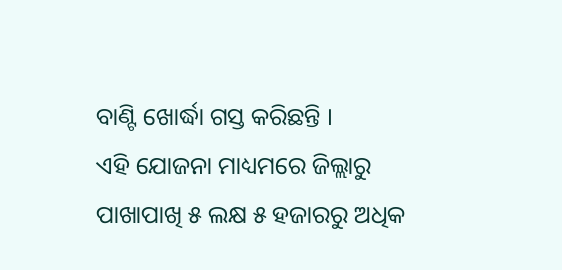ବାଣ୍ଟି ଖୋର୍ଦ୍ଧା ଗସ୍ତ କରିଛନ୍ତି ।
ଏହି ଯୋଜନା ମାଧ୍ୟମରେ ଜିଲ୍ଲାରୁ ପାଖାପାଖି ୫ ଲକ୍ଷ ୫ ହଜାରରୁ ଅଧିକ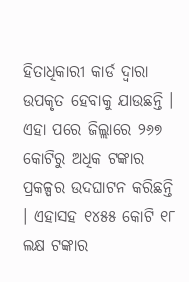ହିତାଧିକାରୀ କାର୍ଡ ଦ୍ବାରା ଉପକୃତ ହେବାକୁ ଯାଉଛନ୍ତି । ଏହା ପରେ ଜିଲ୍ଲାରେ ୨୬୭ କୋଟିରୁ ଅଧିକ ଟଙ୍କାର ପ୍ରକଳ୍ପର ଉଦଘାଟନ କରିଛନ୍ତି । ଏହାସହ ୧୪୫୫ କୋଟି ୧୮ ଲକ୍ଷ ଟଙ୍କାର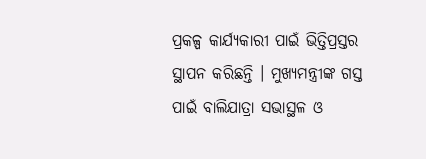ପ୍ରକଳ୍ପ କାର୍ଯ୍ୟକାରୀ ପାଇଁ ଭିତ୍ତିପ୍ରସ୍ତର ସ୍ଥାପନ କରିଛନ୍ତି । ମୁଖ୍ୟମନ୍ତ୍ରୀଙ୍କ ଗସ୍ତ ପାଇଁ ବାଲିଯାତ୍ରା ସଭାସ୍ଥଳ ଓ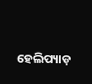ହେଲିପ୍ୟାଡ଼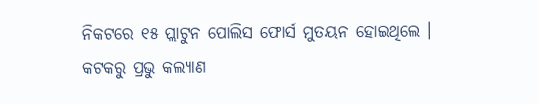ନିକଟରେ ୧୫ ପ୍ଲାଟୁନ ପୋଲିସ ଫୋର୍ସ ମୁତୟନ ହୋଇଥିଲେ ।
କଟକରୁ ପ୍ରଭୁ କଲ୍ୟାଣ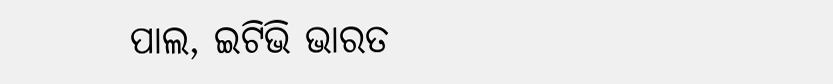ପାଲ, ଇଟିଭି ଭାରତ